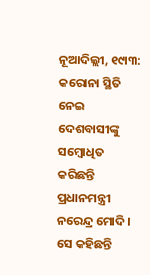ନୂଆଦିଲ୍ଲୀ, ୧୯ା୩: କରୋନା ସ୍ଥିତି ନେଇ ଦେଶବାସୀଙ୍କୁ ସମ୍ବୋଧିତ କରିଛନ୍ତି ପ୍ରଧାନମନ୍ତ୍ରୀ ନରେନ୍ଦ୍ର ମୋଦି । ସେ କହିଛନ୍ତି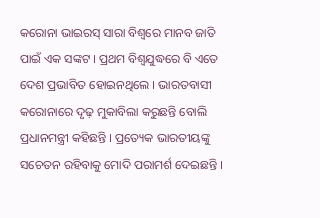କରୋନା ଭାଇରସ୍ ସାରା ବିଶ୍ୱରେ ମାନବ ଜାତି ପାଇଁ ଏକ ସଙ୍କଟ । ପ୍ରଥମ ବିଶ୍ୱଯୁଦ୍ଧରେ ବି ଏତେ ଦେଶ ପ୍ରଭାବିତ ହୋଇନଥିଲେ । ଭାରତବାସୀ କରୋନାରେ ଦୃଢ଼ ମୁକାବିଲା କରୁଛନ୍ତି ବୋଲି ପ୍ରଧାନମନ୍ତ୍ରୀ କହିଛନ୍ତି । ପ୍ରତ୍ୟେକ ଭାରତୀୟଙ୍କୁ ସଚେତନ ରହିବାକୁ ମୋଦି ପରାମର୍ଶ ଦେଇଛନ୍ତି ।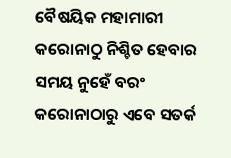ବୈଷୟିକ ମହାମାରୀ କରୋନାଠୁ ନିଶ୍ଚିତ ହେବାର ସମୟ ନୁହେଁ ବରଂ କରୋନାଠାରୁ ଏବେ ସତର୍କ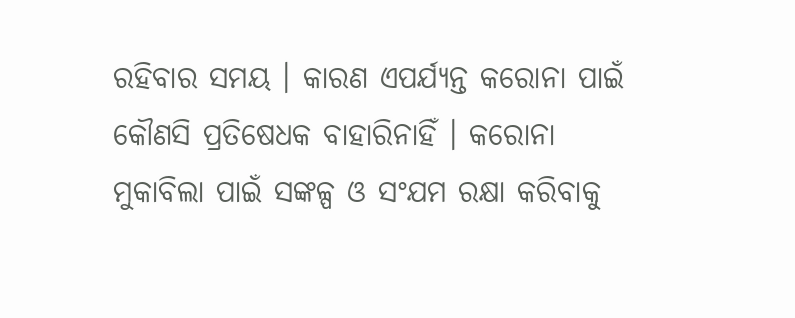ରହିବାର ସମୟ । କାରଣ ଏପର୍ଯ୍ୟନ୍ତ କରୋନା ପାଇଁ କୌଣସି ପ୍ରତିଷେଧକ ବାହାରିନାହିଁ । କରୋନା ମୁକାବିଲା ପାଇଁ ସଙ୍କଳ୍ପ ଓ ସଂଯମ ରକ୍ଷା କରିବାକୁ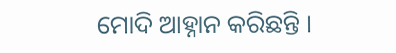ମୋଦି ଆହ୍ନାନ କରିଛନ୍ତି ।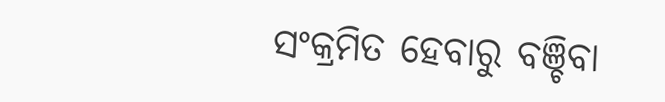ସଂକ୍ରମିତ ହେବାରୁ ବଞ୍ଚିବା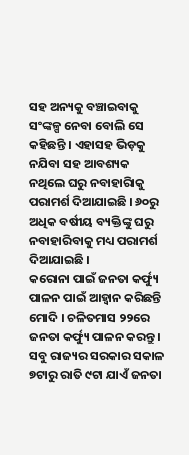ସହ ଅନ୍ୟକୁ ବଞ୍ଚାଇବାକୁ ସଂଙ୍କଳ୍ପ ନେବା ବୋଲି ସେ କହିଛନ୍ତି । ଏହାସହ ଭିଡ଼କୁ ନଯିବା ସହ ଆବଶ୍ୟକ ନଥିଲେ ଘରୁ ନବାହାରିାକୁ ପରାମର୍ଶ ଦିଆଯାଇଛି । ୬୦ରୁ ଅଧିକ ବର୍ଷୀୟ ବ୍ୟକ୍ତିଙ୍କୁ ଘରୁ ନବାହାରିବାକୁ ମଧ୍ୟ ପରାମର୍ଶ ଦିଆଯାଇଛି ।
କରୋନା ପାଇଁ ଜନତା କର୍ଫ୍ୟୁ ପାଳନ ପାଇଁ ଆହ୍ୱାନ କରିଛନ୍ତି ମୋଦି । ଚଳିତମାସ ୨୨ରେ ଜନତା କର୍ଫ୍ୟୁ ପାଳନ କରନ୍ତୁ । ସବୁ ରାଜ୍ୟର ସରକାର ସକାଳ ୭ଟାରୁ ରାତି ୯ଟା ଯାଏଁ ଜନତା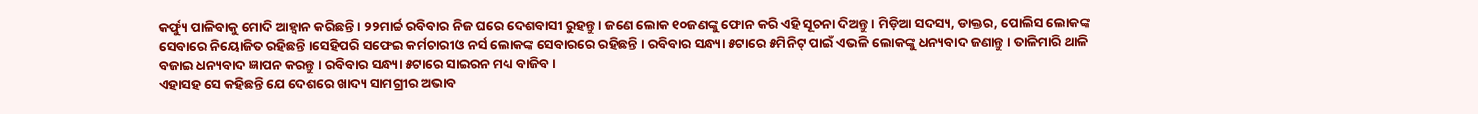କର୍ଫ୍ୟୁ ପାଳିବାକୁ ମୋଦି ଆହ୍ୱାନ କରିଛନ୍ତି । ୨୨ମାର୍ଚ୍ଚ ରବିବାର ନିଜ ଘରେ ଦେଶବାସୀ ରୁହନ୍ତୁ । ଜଣେ ଲୋକ ୧୦ଜଣଙ୍କୁ ଫୋନ କରି ଏହି ସୂଚନା ଦିଅନ୍ତୁ । ମିଡ଼ିଆ ସଦସ୍ୟ, ଡାକ୍ତର, ପୋଲିସ ଲୋକଙ୍କ ସେବାରେ ନିୟୋଜିତ ରହିଛନ୍ତି ।ସେହିପରି ସଫେଇ କର୍ମଚାରୀଓ ନର୍ସ ଲୋକଙ୍କ ସେବାରରେ ରହିଛନ୍ତି । ରବିବାର ସନ୍ଧ୍ୟା ୫ଟାରେ ୫ମିନିଟ୍ ପାଇଁ ଏଭଳି ଲୋକଙ୍କୁ ଧନ୍ୟବାଦ ଜଣାନ୍ତୁ । ତାଳିମାରି ଥାଳି ବଜାଇ ଧନ୍ୟବାଦ ଜ୍ଞାପନ କରନ୍ତୁ । ରବିବାର ସନ୍ଧ୍ୟା ୫ଟାରେ ସାଇରନ ମଧ୍ୟ ବାଜିବ ।
ଏହାସହ ସେ କହିଛନ୍ତି ଯେ ଦେଶରେ ଖାଦ୍ୟ ସାମଗ୍ରୀର ଅଭାବ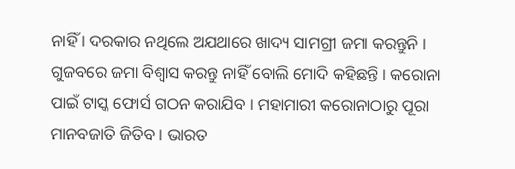ନାହିଁ । ଦରକାର ନଥିଲେ ଅଯଥାରେ ଖାଦ୍ୟ ସାମଗ୍ରୀ ଜମା କରନ୍ତୁନି । ଗୁଜବରେ ଜମା ବିଶ୍ୱାସ କରନ୍ତୁ ନାହିଁ ବୋଲି ମୋଦି କହିଛନ୍ତି । କରୋନା ପାଇଁ ଟାସ୍କ ଫୋର୍ସ ଗଠନ କରାଯିବ । ମହାମାରୀ କରୋନାଠାରୁ ପୂରା ମାନବଜାତି ଜିତିବ । ଭାରତ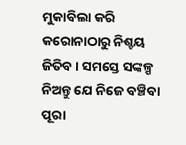ମୁକାବିଲା କରି କରୋନାଠାରୁ ନିଶ୍ଚୟ ଜିତିବ । ସମସ୍ତେ ସଙ୍କଳ୍ପ ନିଅନ୍ତୁ ଯେ ନିଜେ ବଞ୍ଚିବା ପୂରା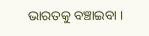ଭାରତକୁ ବଞ୍ଚାଇବା ।